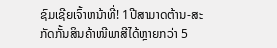ຊົມເຊີຍເຈົ້າຫນ້າທີ່! 1ປີສາມາດຕ້ານ-ສະກັດກັ້ນສິນຄ້າໜີພາສີໄດ້ຫຼາຍກວ່າ 5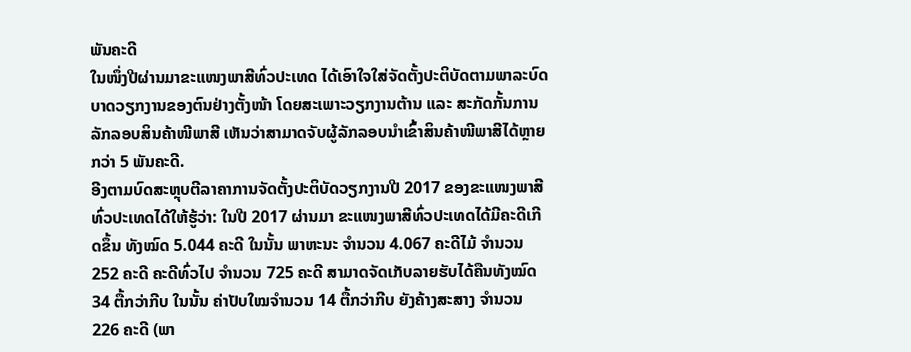ພັນຄະດີ
ໃນໜຶ່ງປີຜ່ານມາຂະແໜງພາສີທົ່ວປະເທດ ໄດ້ເອົາໃຈໃສ່ຈັດຕັ້ງປະຕິບັດຕາມພາລະບົດບາດວຽກງານຂອງຕົນຢ່າງຕັ້ງໜ້າ ໂດຍສະເພາະວຽກງານຕ້ານ ແລະ ສະກັດກັ້ນການລັກລອບສິນຄ້າໜີພາສີ ເຫັນວ່າສາມາດຈັບຜູ້ລັກລອບນຳເຂົ້າສິນຄ້າໜີພາສີໄດ້ຫຼາຍກວ່າ 5 ພັນຄະດີ.
ອີງຕາມບົດສະຫຼຸບຕີລາຄາການຈັດຕັ້ງປະຕິບັດວຽກງານປີ 2017 ຂອງຂະແໜງພາສີທົ່ວປະເທດໄດ້ໃຫ້ຮູ້ວ່າ: ໃນປີ 2017 ຜ່ານມາ ຂະແໜງພາສີທົ່ວປະເທດໄດ້ມີຄະດີເກີດຂຶ້ນ ທັງໝົດ 5.044 ຄະດີ ໃນນັ້ນ ພາຫະນະ ຈຳນວນ 4.067 ຄະດີໄມ້ ຈຳນວນ 252 ຄະດີ ຄະດີທົ່ວໄປ ຈຳນວນ 725 ຄະດີ ສາມາດຈັດເກັບລາຍຮັບໄດ້ຄືນທັງໝົດ 34 ຕື້ກວ່າກີບ ໃນນັ້ນ ຄ່າປັບໃໝຈຳນວນ 14 ຕື້ກວ່າກີບ ຍັງຄ້າງສະສາງ ຈຳນວນ 226 ຄະດີ (ພາ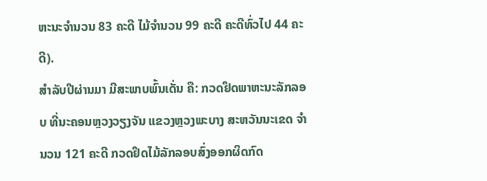ຫະນະຈຳນວນ 83 ຄະດີ ໄມ້ຈຳນວນ 99 ຄະດີ ຄະດີທົ່ວໄປ 44 ຄະດີ).
ສຳລັບປີຜ່ານມາ ມີສະພາບພົ້ນເດັ່ນ ຄື: ກວດຢຶດພາຫະນະລັກລອບ ທີ່ນະຄອນຫຼວງວຽງຈັນ ແຂວງຫຼວງພະບາງ ສະຫວັນນະເຂດ ຈຳນວນ 121 ຄະດີ ກວດຢຶດໄມ້ລັກລອບສົ່ງອອກຜິດກົດ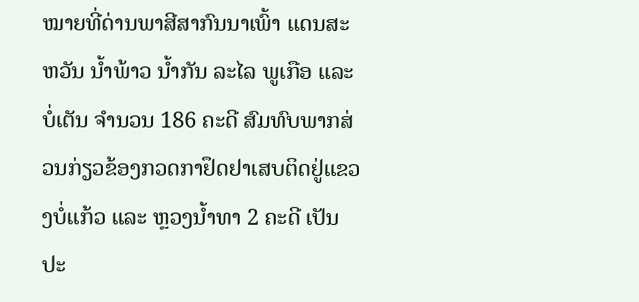ໝາຍທີ່ດ່ານພາສີສາກົນນາເພົ້າ ແດນສະຫວັນ ນ້ຳພ້າວ ນ້ຳກັນ ລະໄລ ພູເກືອ ແລະ ບໍ່ເຕັນ ຈຳນວນ 186 ຄະດີ ສົມທົບພາກສ່ວນກ່ຽວຂ້ອງກວດກາຢຶດຢາເສບຕິດຢູ່ແຂວງບໍ່ແກ້ວ ແລະ ຫຼວງນ້ຳທາ 2 ຄະດີ ເປັນປະ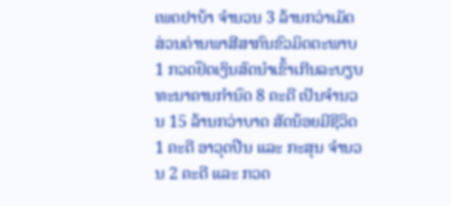ເພດຢາບ້າ ຈຳນວນ 3 ລ້ານກວ່າເມັດ ສ່ວນດ່ານພາສີສາກົນຂົວມິດຕະພາບ 1 ກວດຢຶດເງິນສົດນຳເຂົ້າເກີນລະບຽບທະນາຄານກຳນົດ 8 ຄະດີ ເປັນຈຳນວນ 15 ລ້ານກວ່າບາດ ສັດນ້ອຍມີຊີວິດ 1 ຄະດີ ອາວຸດປືນ ແລະ ກະສຸນ ຈຳນວນ 2 ຄະດີ ແລະ ກວດ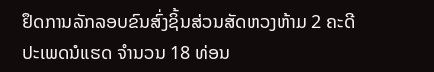ຢຶດການລັກລອບຂົນສົ່ງຊິ້ນສ່ວນສັດຫວງຫ້າມ 2 ຄະດີ ປະເພດນໍແຮດ ຈຳນວນ 18 ທ່ອນ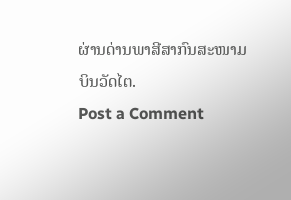ຜ່ານດ່ານພາສີສາກົນສະໜາມບິນວັດໄຕ.
Post a Comment